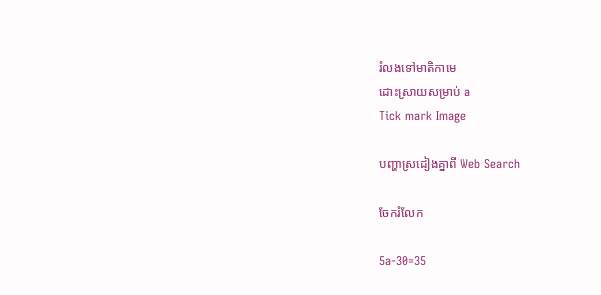រំលងទៅមាតិកាមេ
ដោះស្រាយសម្រាប់ a
Tick mark Image

បញ្ហាស្រដៀងគ្នាពី Web Search

ចែករំលែក

5a-30=35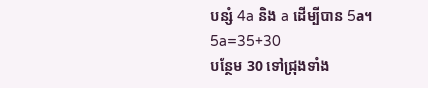បន្សំ 4a និង a ដើម្បីបាន 5a។
5a=35+30
បន្ថែម 30 ទៅជ្រុងទាំង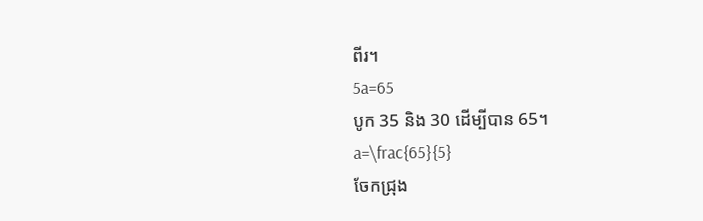ពីរ។
5a=65
បូក 35 និង 30 ដើម្បីបាន 65។
a=\frac{65}{5}
ចែកជ្រុង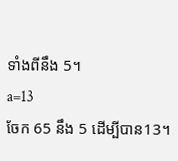ទាំងពីនឹង 5។
a=13
ចែក 65 នឹង 5 ដើម្បីបាន13។